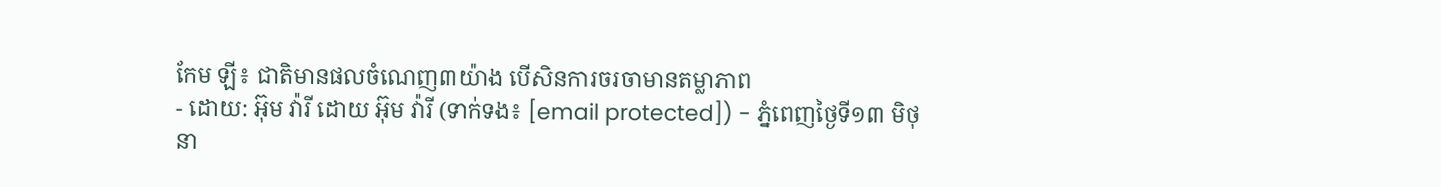កែម ឡី៖ ជាតិមានផលចំណេញ៣យ៉ាង បើសិនការចរចាមានតម្លាភាព
- ដោយ: អ៊ុម វ៉ារី ដោយ អ៊ុម វ៉ារី (ទាក់ទង៖ [email protected]) - ភ្នំពេញថ្ងៃទី១៣ មិថុនា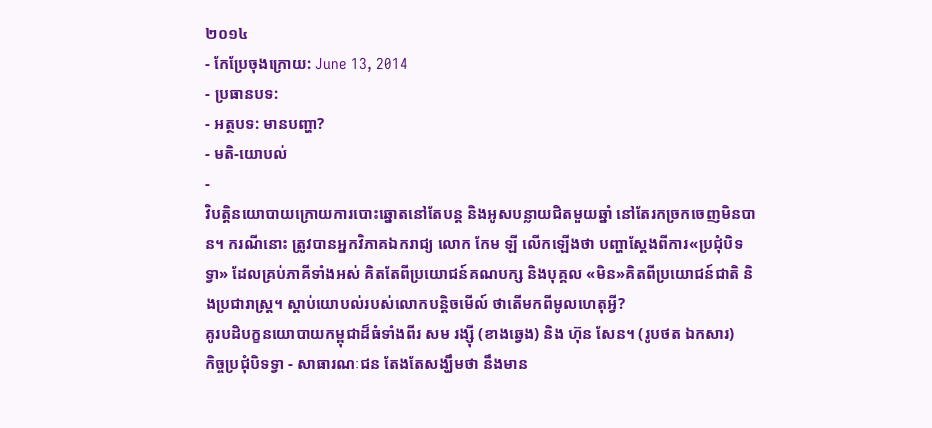២០១៤
- កែប្រែចុងក្រោយ: June 13, 2014
- ប្រធានបទ:
- អត្ថបទ: មានបញ្ហា?
- មតិ-យោបល់
-
វិបត្តិនយោបាយក្រោយការបោះឆ្នោតនៅតែបន្ត និងអូសបន្លាយជិតមួយឆ្នាំ នៅតែរកច្រកចេញមិនបាន។ ករណីនោះ ត្រូវបានអ្នកវិភាគឯករាជ្យ លោក កែម ឡី លើកឡើងថា បញ្ហាស្តែងពីការ«ប្រជុំបិទទ្វា» ដែលគ្រប់ភាគីទាំងអស់ គិតតែពីប្រយោជន៍គណបក្ស និងបុគ្គល «មិន»គិតពីប្រយោជន៍ជាតិ និងប្រជារាស្រ្ត។ ស្តាប់យោបល់របស់លោកបន្តិចមើល៍ ថាតើមកពីមូលហេតុអ្វី?
គូរបដិបក្ខនយោបាយកម្ពុជាដ៏ធំទាំងពីរ សម រង្ស៊ី (ខាងឆ្វេង) និង ហ៊ុន សែន។ (រូបថត ឯកសារ)
កិច្ចប្រជុំបិទទ្វា - សាធារណៈជន តែងតែសង្ឃឹមថា នឹងមាន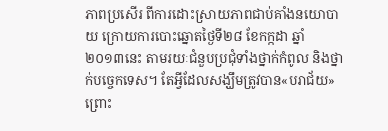ភាពប្រសើរ ពីការដោះស្រាយភាពជាប់គាំងនយោបាយ ក្រោយការបោះឆ្នោតថ្ងៃទី២៨ ខែកក្កដា ឆ្នាំ២០១៣នេះ តាមរយៈជំនួបប្រជុំទាំងថ្នាក់កំពូល និងថ្នាក់បច្ចេកទេស។ តែអ្វីដែលសង្ឃឹមត្រូវបាន«បរាជ័យ» ព្រោះ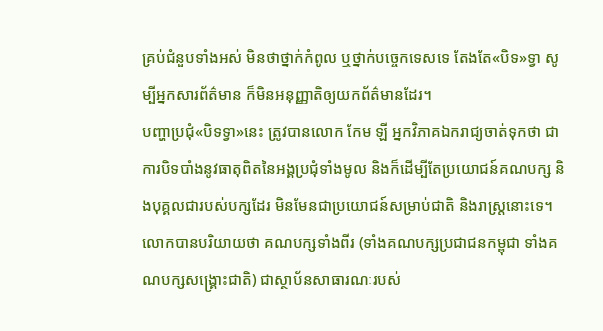គ្រប់ជំនួបទាំងអស់ មិនថាថ្នាក់កំពូល ឬថ្នាក់បច្ចេកទេសទេ តែងតែ«បិទ»ទ្វា សូម្បីអ្នកសារព័ត៌មាន ក៏មិនអនុញ្ញាតិឲ្យយកព័ត៌មានដែរ។
បញ្ហាប្រជុំ«បិទទ្វា»នេះ ត្រូវបានលោក កែម ឡី អ្នកវិភាគឯករាជ្យចាត់ទុកថា ជាការបិទបាំងនូវធាតុពិតនៃអង្គប្រជុំទាំងមូល និងក៏ដើម្បីតែប្រយោជន៍គណបក្ស និងបុគ្គលជារបស់បក្សដែរ មិនមែនជាប្រយោជន៍សម្រាប់ជាតិ និងរាស្រ្តនោះទេ។
លោកបានបរិយាយថា គណបក្សទាំងពីរ (ទាំងគណបក្សប្រជាជនកម្ពុជា ទាំងគណបក្សសង្គ្រោះជាតិ) ជាស្ថាប័នសាធារណៈរបស់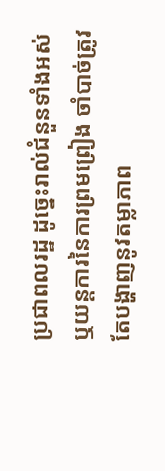ប្រជាពលរដ្ឋ ដូច្នេះរាល់ជំនួនទាំងអស់ ឬយន្តការនៃការព្រមព្រៀង ចាំបាច់ត្រូវតែបង្ហាញនូវតម្លាភាព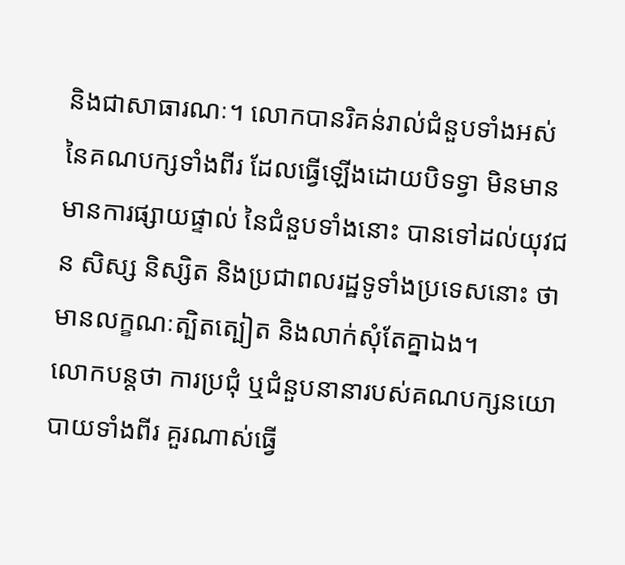និងជាសាធារណៈ។ លោកបានរិគន់រាល់ជំនួបទាំងអស់ នៃគណបក្សទាំងពីរ ដែលធ្វើឡើងដោយបិទទ្វា មិនមានមានការផ្សាយផ្ទាល់ នៃជំនួបទាំងនោះ បានទៅដល់យុវជន សិស្ស និស្សិត និងប្រជាពលរដ្ឋទូទាំងប្រទេសនោះ ថាមានលក្ខណៈត្បិតត្បៀត និងលាក់សុំតែគ្នាឯង។
លោកបន្តថា ការប្រជុំ ឬជំនួបនានារបស់គណបក្សនយោបាយទាំងពីរ គួរណាស់ធ្វើ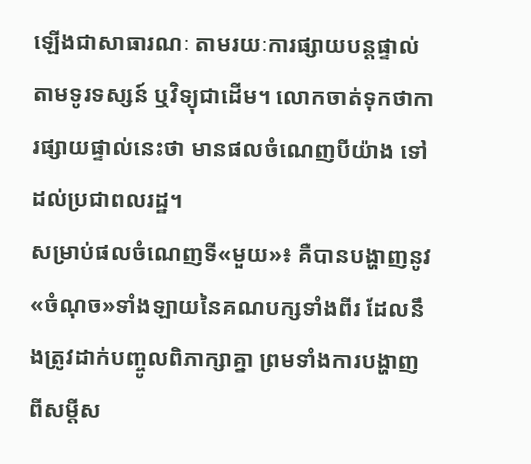ឡើងជាសាធារណៈ តាមរយៈការផ្សាយបន្តផ្ទាល់តាមទូរទស្សន៍ ឬវិទ្យុជាដើម។ លោកចាត់ទុកថាការផ្សាយផ្ទាល់នេះថា មានផលចំណេញបីយ៉ាង ទៅដល់ប្រជាពលរដ្ឋ។
សម្រាប់ផលចំណេញទី«មួយ»៖ គឺបានបង្ហាញនូវ«ចំណុច»ទាំងឡាយនៃគណបក្សទាំងពីរ ដែលនឹងត្រូវដាក់បញ្ចូលពិភាក្សាគ្នា ព្រមទាំងការបង្ហាញពីសម្តីស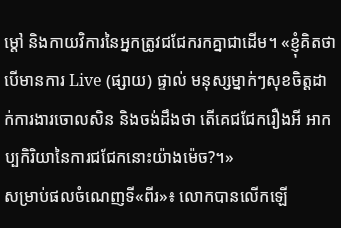ម្តៅ និងកាយវិការនៃអ្នកត្រូវជជែករកគ្នាជាដើម។ «ខ្ញុំគិតថាបើមានការ Live (ផ្សាយ) ផ្ទាល់ មនុស្សម្នាក់ៗសុខចិត្តដាក់ការងារចោលសិន និងចង់ដឹងថា តើគេជជែករឿងអី អាកប្បកិរិយានៃការជជែកនោះយ៉ាងម៉េច?។»
សម្រាប់ផលចំណេញទី«ពីរ»៖ លោកបានលើកឡើ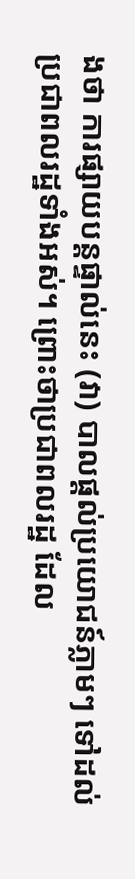ងថា ការផ្សាយបន្តផ្ទាល់នេះ (វា) បាលផ្តល់ប្រយោជន៍ភ្លាមៗ ទៅដល់ប្រជាពលរដ្ឋទាំងអស់។ ព្រោះថាប្រជាពលរដ្ឋ ដែល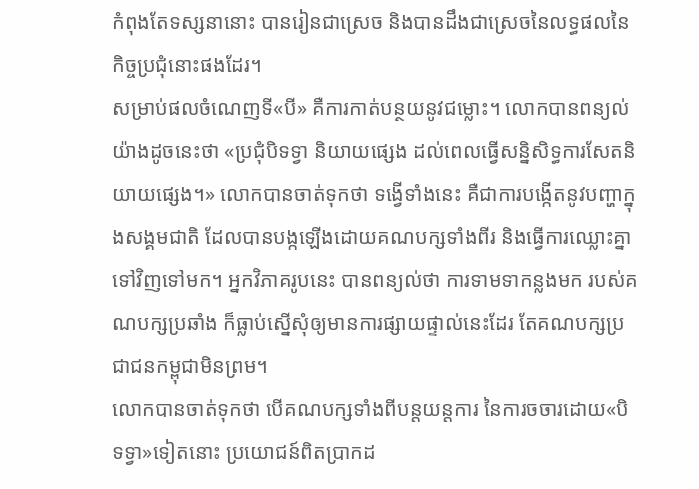កំពុងតែទស្សនានោះ បានរៀនជាស្រេច និងបានដឹងជាស្រេចនៃលទ្ធផលនៃកិច្ចប្រជុំនោះផងដែរ។
សម្រាប់ផលចំណេញទី«បី» គឺការកាត់បន្ថយនូវជម្លោះ។ លោកបានពន្យល់យ៉ាងដូចនេះថា «ប្រជុំបិទទ្វា និយាយផ្សេង ដល់ពេលធ្វើសន្និសិទ្ធការសែតនិយាយផ្សេង។» លោកបានចាត់ទុកថា ទង្វើទាំងនេះ គឺជាការបង្កើតនូវបញ្ហាក្នុងសង្គមជាតិ ដែលបានបង្កឡើងដោយគណបក្សទាំងពីរ និងធ្វើការឈ្លោះគ្នាទៅវិញទៅមក។ អ្នកវិភាគរូបនេះ បានពន្យល់ថា ការទាមទាកន្លងមក របស់គណបក្សប្រឆាំង ក៏ធ្លាប់ស្នើសុំឲ្យមានការផ្សាយផ្ទាល់នេះដែរ តែគណបក្សប្រជាជនកម្ពុជាមិនព្រម។
លោកបានចាត់ទុកថា បើគណបក្សទាំងពីបន្តយន្តការ នៃការចចារដោយ«បិទទ្វា»ទៀតនោះ ប្រយោជន៍ពិតប្រាកដ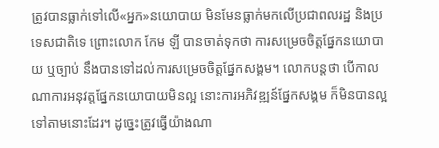ត្រូវបានធ្លាក់ទៅលើ«អ្នក»នយោបាយ មិនមែនធ្លាក់មកលើប្រជាពលរដ្ឋ និងប្រទេសជាតិទេ ព្រោះលោក កែម ឡី បានចាត់ទុកថា ការសម្រេចចិត្តផ្នែកនយោបាយ ឬច្បាប់ នឹងបានទៅដល់ការសម្រេចចិត្តផ្នែកសង្គម។ លោកបន្តថា បើកាលណាការអនុវត្តផ្នែកនយោបាយមិនល្អ នោះការអភិវឌ្ឍន៍ផ្នែកសង្គម ក៏មិនបានល្អទៅតាមនោះដែរ។ ដូច្នេះត្រូវធ្វើយ៉ាងណា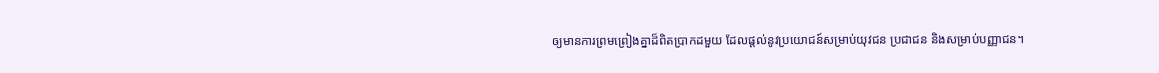ឲ្យមានការព្រមព្រៀងគ្នាដ៏ពិតប្រាកដមួយ ដែលផ្តល់នូវប្រយោជន៍សម្រាប់យុវជន ប្រជាជន និងសម្រាប់បញ្ញាជន។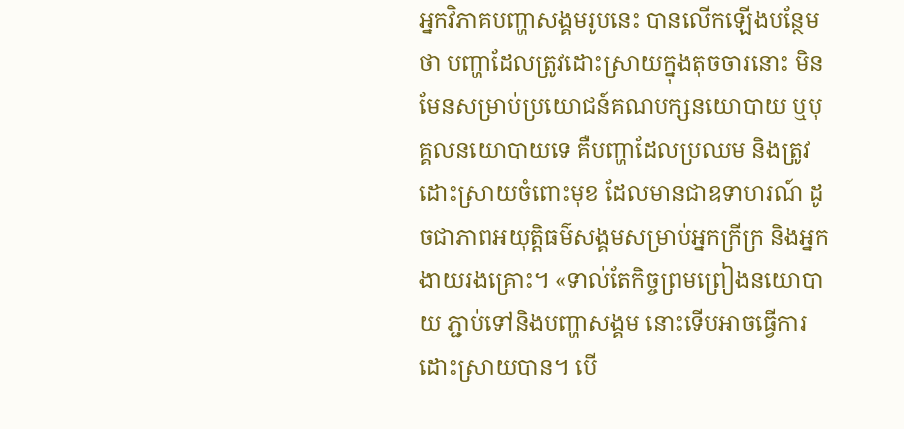អ្នកវិភាគបញ្ហាសង្គមរូបនេះ បានលើកឡើងបន្ថែមថា បញ្ហាដែលត្រូវដោះស្រាយក្នុងតុចចារនោះ មិនមែនសម្រាប់ប្រយោជន៍គណបក្សនយោបាយ ឬបុគ្គលនយោបាយទេ គឺបញ្ហាដែលប្រឈម និងត្រូវដោះស្រាយចំពោះមុខ ដែលមានជាឧទាហរណ៍ ដូចជាភាពអយុត្តិធម៌សង្គមសម្រាប់អ្នកក្រីក្រ និងអ្នកងាយរងគ្រោះ។ «ទាល់តែកិច្ចព្រមព្រៀងនយោបាយ ភ្ជាប់ទៅនិងបញ្ហាសង្គម នោះទើបអាចធ្វើការដោះស្រាយបាន។ បើ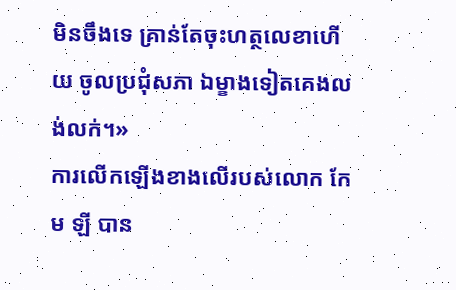មិនចឹងទេ គ្រាន់តែចុះហត្ថលេខាហើយ ចូលប្រជុំសភា ឯម្ខាងទៀតគេងលង់លក់។»
ការលើកឡើងខាងលើរបស់លោក កែម ឡី បាន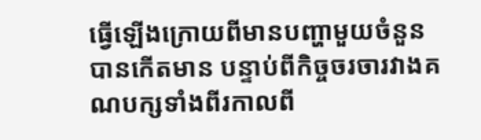ធ្វើឡើងក្រោយពីមានបញ្ហាមួយចំនួន បានកើតមាន បន្ទាប់ពីកិច្ចចរចារវាងគណបក្សទាំងពីរកាលពី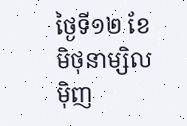ថ្ងៃទី១២ ខែមិថុនាម្សិលម៉ិញ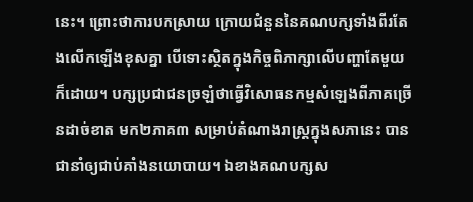នេះ។ ព្រោះថាការបកស្រាយ ក្រោយជំនួននៃគណបក្សទាំងពីរតែងលើកឡើងខុសគ្នា បើទោះស្ថិតក្នុងកិច្ចពិភាក្សាលើបញ្ហាតែមួយក៏ដោយ។ បក្សប្រជាជនច្រឡំថាធ្វើវិសោធនកម្មសំឡេងពីភាគច្រើនដាច់ខាត មក២ភាគ៣ សម្រាប់តំណាងរាស្រ្តក្នុងសភានេះ បានជានាំឲ្យជាប់គាំងនយោបាយ។ ឯខាងគណបក្សស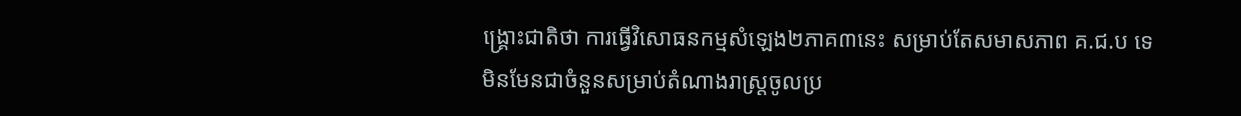ង្គ្រោះជាតិថា ការធ្វើវិសោធនកម្មសំឡេង២ភាគ៣នេះ សម្រាប់តែសមាសភាព គ.ជ.ប ទេ មិនមែនជាចំនួនសម្រាប់តំណាងរាស្រ្តចូលប្រ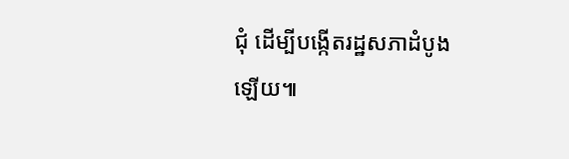ជុំ ដើម្បីបង្កើតរដ្ឋសភាដំបូងឡើយ៕